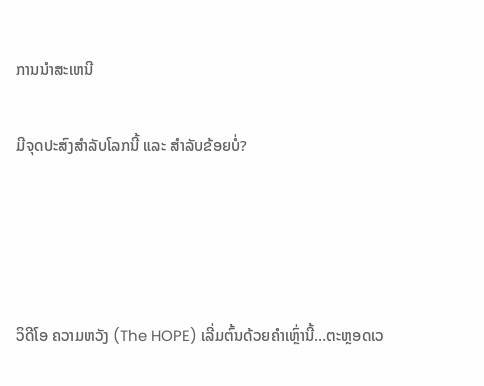ການນໍາສະເຫນີ

ມີຈຸດປະສົງສຳລັບໂລກນີ້ ແລະ ສຳລັບຂ້ອຍບໍ່?




ວິດີໂອ ຄວາມຫວັງ (The HOPE) ເລີ່ມຕົ້ນດ້ວຍຄຳເຫຼົ່ານີ້…ຕະຫຼອດເວ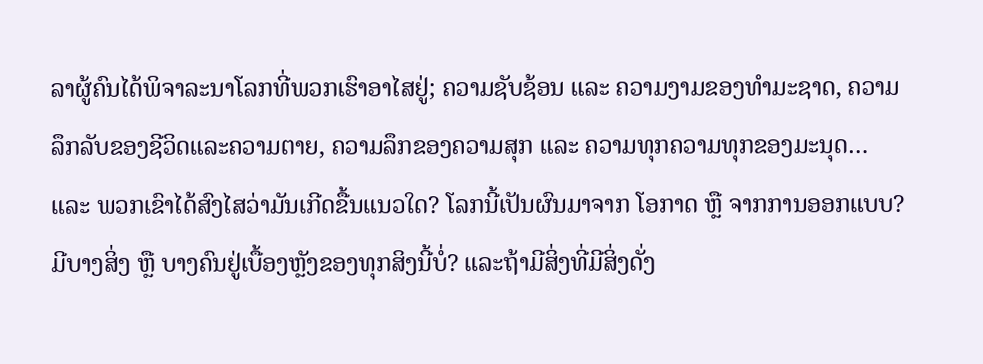ລາຜູ້ຄົນໄດ້ພິຈາລະນາໂລກທີ່ພວກເຮົາອາໄສຢູ່; ຄວາມຊັບຊ້ອນ ແລະ ຄວາມງາມຂອງທຳມະຊາດ, ຄວາມລຶກລັບຂອງຊີວິດແລະຄວາມຕາຍ, ຄວາມລຶກຂອງຄວາມສຸກ ແລະ ຄວາມທຸກຄວາມທຸກຂອງມະນຸດ… ແລະ ພວກເຂົາໄດ້ສົງໄສວ່າມັນເກີດຂື້ນແນວໃດ? ໂລກນີ້ເປັນຜົນມາຈາກ ໂອກາດ ຫຼື ຈາກການອອກແບບ? ມີບາງສິ່ງ ຫຼື ບາງຄົນຢູ່ເບື້ອງຫຼັງຂອງທຸກສິງນີ້ບໍ່? ແລະຖ້າມີສິ່ງທີ່ມີສິ່ງດັ່ງ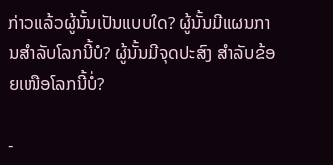ກ່າວແລ້ວຜູ້ນັ້ນເປັນແບບໃດ? ຜູ້ນັ້ນມີແຜນການສຳລັບໂລກນີ້ບໍ? ຜູ້ນັ້ນມີຈຸດປະສົງ ສຳລັບຂ້ອຍເໜືອໂລກນີ້ບໍ່?

-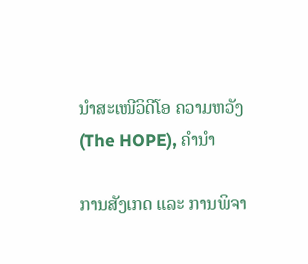ນຳສະເໜີວິດີໂອ ຄວາມຫວັງ (The HOPE), ຄຳນຳ

ການສັງເກດ ແລະ ການພິຈາ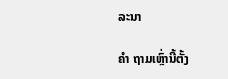ລະນາ

ຄຳ ຖາມເຫຼົ່ານີ້ຕັ້ງ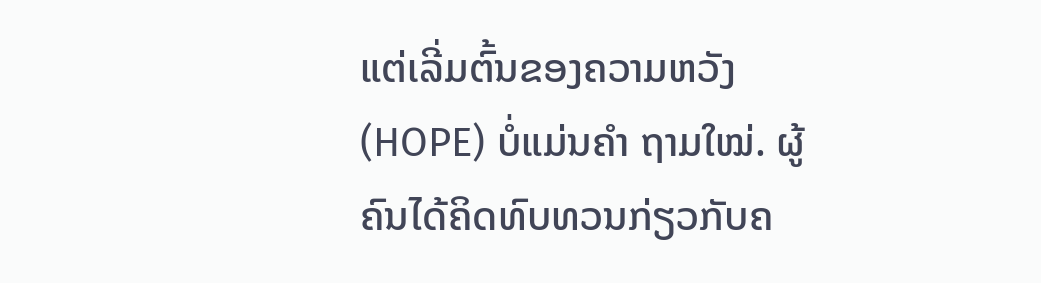ແຕ່ເລີ່ມຕົ້ນຂອງຄວາມຫວັງ (HOPE) ບໍ່ແມ່ນຄຳ ຖາມໃໝ່. ຜູ້ຄົນໄດ້ຄິດທົບທວນກ່ຽວກັບຄ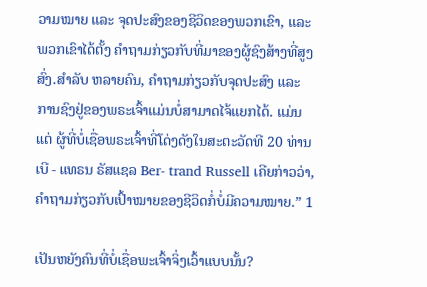ວາມໝາຍ ແລະ ຈຸດປະສົງຂອງຊີວິດຂອງພວກເຂົາ, ແລະ ພວກເຂົາໄດ້ຕັ້ງ ຄຳຖາມກ່ຽວກັບທີ່ມາຂອງຜູ້ຊົງສ້າງທີ່ສູງສົ່ງ.ສຳລັບ ຫລາຍຄົນ, ຄຳຖາມກ່ຽວກັບຈຸດປະສົງ ແລະ ການຊົງຢູ່ຂອງພຣະເຈົ້າແມ່ນບໍ່ສາມາດໄຈ້ແຍກໄດ້. ແມ່ນແຕ່ ຜູ້ທີ່ບໍ່ເຊື່ອພຣະເຈົ້າທີ່ໂດ່ງດັງໃນສະຕະວັດທີ 20 ທ່ານ ເບີ - ແທຣນ ຣັສແຊລ Ber- trand Russell ເຄີຍກ່າວວ່າ, ຄຳຖາມກ່ຽວກັບເປົ້າໝາຍຂອງຊີວິດກໍ່ບໍ່ມີຄວາມໝາຍ.” 1

ເປັນຫຍັງຄົນທີ່ບໍ່ເຊື່ອພະເຈົ້າຈິ່ງເວົ້າແບບນັ້ນ?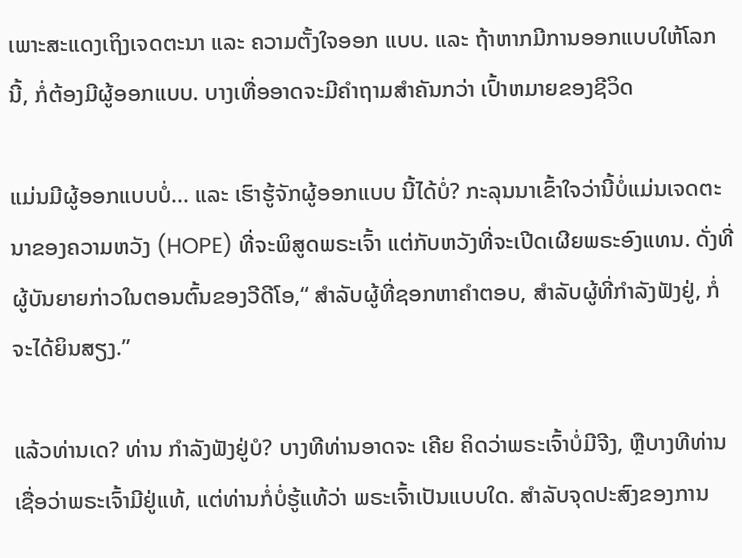ເພາະສະແດງເຖິງເຈດຕະນາ ແລະ ຄວາມຕັ້ງໃຈອອກ ແບບ. ແລະ ຖ້າຫາກມີການອອກແບບໃຫ້ໂລກນີ້, ກໍ່ຕ້ອງມີຜູ້ອອກແບບ. ບາງເທື່ອອາດຈະມີຄຳຖາມສຳຄັນກວ່າ ເປົ້າຫມາຍຂອງຊີວິດ

ແມ່ນມີຜູ້ອອກແບບບໍ່... ແລະ ເຮົາຮູ້ຈັກຜູ້ອອກແບບ ນີ້ໄດ້ບໍ່? ກະລຸນນາເຂົ້າໃຈວ່ານີ້ບໍ່ແມ່ນເຈດຕະນາຂອງຄວາມຫວັງ (HOPE) ທີ່ຈະພິສູດພຣະເຈົ້າ ແຕ່ກັບຫວັງທີ່ຈະເປີດເຜີຍພຣະອົງແທນ. ດັ່ງທີ່ຜູ້ບັນຍາຍກ່າວໃນຕອນຕົ້ນຂອງວີດີໂອ,“ ສຳລັບຜູ້ທີ່ຊອກຫາຄຳຕອບ, ສຳລັບຜູ້ທີ່ກຳລັງຟັງຢູ່, ກໍ່ຈະໄດ້ຍິນສຽງ.”

ແລ້ວທ່ານເດ? ທ່ານ ກຳລັງຟັງຢູ່ບໍ? ບາງທີທ່ານອາດຈະ ເຄີຍ ຄິດວ່າພຣະເຈົ້າບໍ່ມີຈີງ, ຫຼືບາງທີທ່ານເຊື່ອວ່າພຣະເຈົ້າມີຢູ່ແທ້, ແຕ່ທ່ານກໍ່ບໍ່ຮູ້ແທ້ວ່າ ພຣະເຈົ້າເປັນແບບໃດ. ສຳລັບຈຸດປະສົງຂອງການ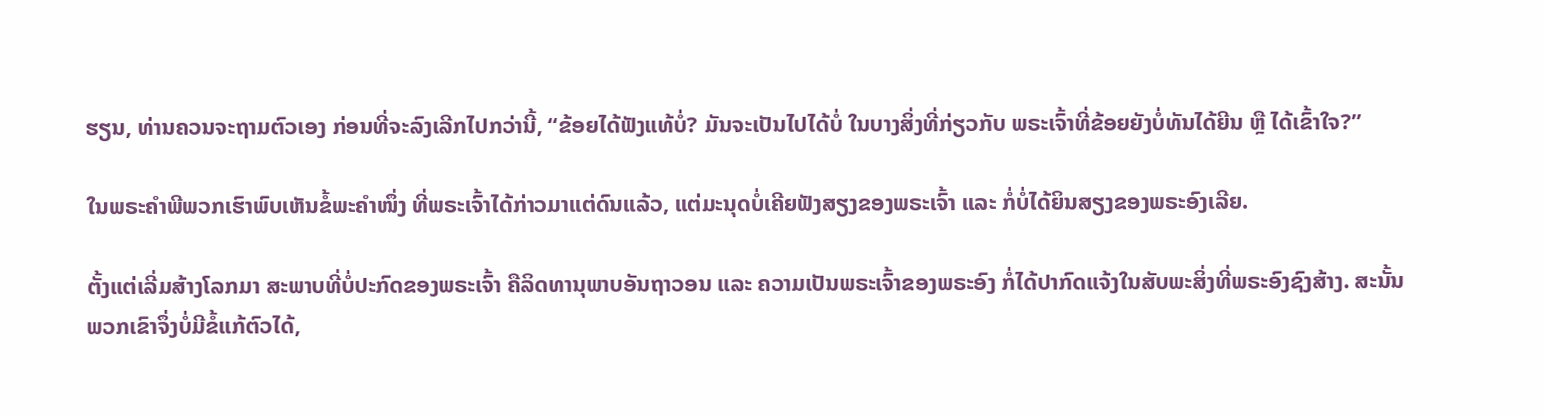ຮຽນ, ທ່ານຄວນຈະຖາມຕົວເອງ ກ່ອນທີ່ຈະລົງເລີກໄປກວ່ານີ້, “ຂ້ອຍໄດ້ຟັງແທ້ບໍ່? ມັນຈະເປັນໄປໄດ້ບໍ່ ໃນບາງສິ່ງທີ່ກ່ຽວກັບ ພຣະເຈົ້າທີ່ຂ້ອຍຍັງບໍ່ທັນໄດ້ຍີນ ຫຼື ໄດ້ເຂົ້າໃຈ?”

ໃນພຣະຄຳພີພວກເຮົາພົບເຫັນຂໍ້ພະຄຳໜຶ່ງ ທີ່ພຣະເຈົ້າໄດ້ກ່າວມາແຕ່ດົນແລ້ວ, ແຕ່ມະນຸດບໍ່ເຄີຍຟັງສຽງຂອງພຣະເຈົ້າ ແລະ ກໍ່ບໍ່ໄດ້ຍິນສຽງຂອງພຣະອົງເລີຍ.

ຕັ້ງແຕ່ເລີ່ມສ້າງໂລກມາ ສະພາບທີ່ບໍ່ປະກົດຂອງພຣະເຈົ້າ ຄືລິດທານຸພາບອັນຖາວອນ ແລະ ຄວາມເປັນພຣະເຈົ້າຂອງພຣະອົງ ກໍ່ໄດ້ປາກົດແຈ້ງໃນສັບພະສິ່ງທີ່ພຣະອົງຊົງສ້າງ. ສະນັ້ນພວກເຂົາຈຶ່ງບໍ່ມີຂໍ້ແກ້ຕົວໄດ້,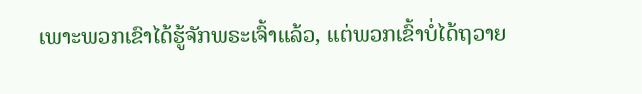ເພາະພວກເຂົາໄດ້ຮູ້ຈັກພຣະເຈົ້າແລ້ວ, ແຕ່ພວກເຂົ້າບໍ່ໄດ້ຖວາຍ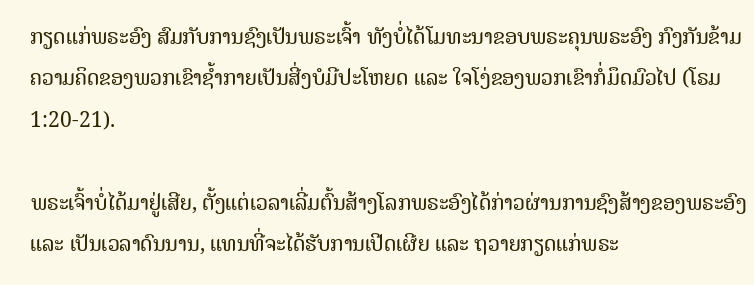ກຽດແກ່ພຣະອົງ ສົມກັບການຊົງເປັນພຣະເຈົ້າ ທັງບໍ່ໄດ້ໂມທະນາຂອບພຣະຄຸນພຣະອົງ ກົງກັນຂ້າມ ຄວາມຄິດຂອງພວກເຂົາຊ້ຳກາຍເປັນສີ່ງບໍມີປະໂຫຍດ ແລະ ໃຈໂງ່ຂອງພວກເຂົາກໍ່ມຶດມົວໄປ (ໂຣມ 1:20-21).

ພຣະເຈົ້າບໍ່ໄດ້ມາຢູ່ເສີຍ, ຕັ້ງແຕ່ເວລາເລີ່ມຕົ້ນສ້າງໂລກພຣະອົງໄດ້ກ່າວຜ່ານການຊົງສ້າງຂອງພຣະອົງ ແລະ ເປັນເວລາດົນນານ, ແທນທີ່ຈະໄດ້ຮັບການເປີດເຜີຍ ແລະ ຖວາຍກຽດແກ່ພຣະ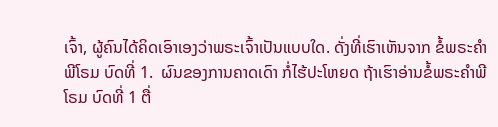ເຈົ້າ, ຜູ້ຄົນໄດ້ຄິດເອົາເອງວ່າພຣະເຈົ້າເປັນແບບໃດ. ດັ່ງທີ່ເຮົາເຫັນຈາກ ຂໍ້ພຣະຄຳພີໂຣມ ບົດທີ່ 1.  ຜົນຂອງການຄາດເດົາ ກໍ່ໄຮ້ປະໂຫຍດ ຖ້າເຮົາອ່ານຂໍ້ພຣະຄຳພີໂຣມ ບົດທີ່ 1 ຕື່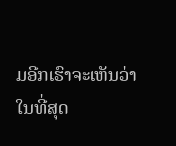ມອີກເຮົາຈະເຫັນວ່າໃນທີ່ສຸດ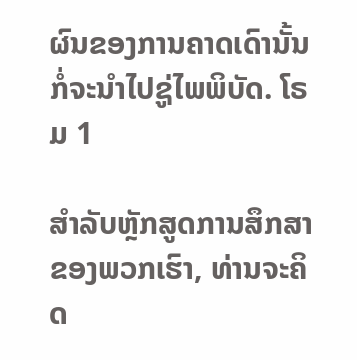ຜົນຂອງການຄາດເດົານັ້ນກໍ່ຈະນຳໄປຊູ່ໄພພິບັດ. ໂຣມ 1

ສຳລັບຫຼັກສູດການສຶກສາຂອງພວກເຮົາ, ທ່ານຈະຄິດ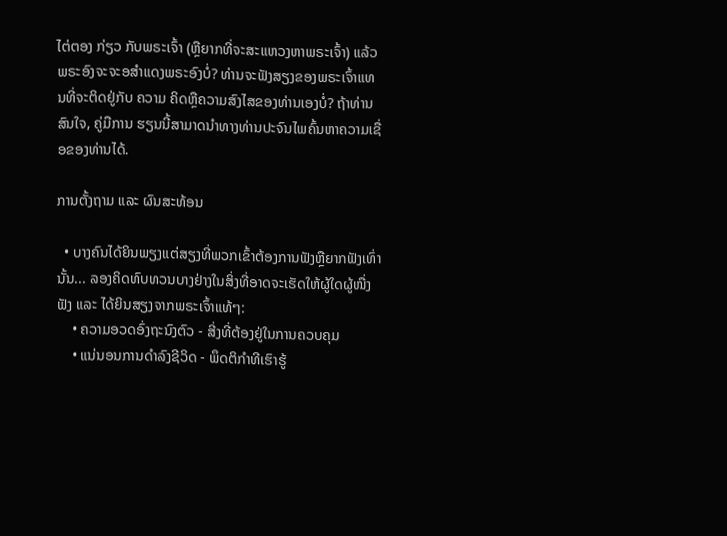ໄຕ່ຕອງ ກ່ຽວ ກັບພຣະເຈົ້າ (ຫຼືຍາກທີ່ຈະສະແຫວງຫາພຣະເຈົ້າ) ແລ້ວພຣະອົງຈະຈະອສຳແດງພຣະອົງບໍ່? ທ່ານຈະຟັງສຽງຂອງພຣະເຈົ້າແທນທີ່ຈະຕິດຢູ່ກັບ ຄວາມ ຄິດຫຼືຄວາມສົງໄສຂອງທ່ານເອງບໍ່? ຖ້າທ່ານສົນໃຈ, ຄູ່ມືການ ຮຽນນີ້ສາມາດນຳທາງທ່ານປະຈົນໄພຄົ້ນຫາຄວາມເຊື່ອຂອງທ່ານໄດ້.

ການຕັ້ງຖາມ ແລະ ຜົນສະທ້ອນ

  • ບາງຄົນໄດ້ຍິນພຽງແຕ່ສຽງທີ່ພວກເຂົ້າຕ້ອງການຟັງຫຼືຍາກຟັງເທົ່ານັ້ນ... ລອງຄິດທົບທວນບາງຢ່າງໃນສິ່ງທີ່ອາດຈະເຮັດໃຫ້ຜູ້ໃດຜູ້ໜື່ງຟັງ ແລະ ໄດ້ຍິນສຽງຈາກພຣະເຈົ້າແທ້ໆ:
    • ຄວາມອວດອົ່ງຖະນົງຕົວ - ສີ່ງທີ່ຕ້ອງຢູ່ໃນການຄວບຄຸມ
    • ແນ່ນອນການດຳລົງຊີວິດ - ພຶດຕິກຳທີເຮົາຮູ້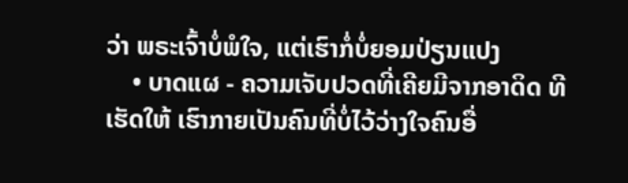ວ່າ ພຣະເຈົ້າບໍ່ພໍໃຈ, ແຕ່ເຮົາກໍ່ບໍ່ຍອມປ່ຽນແປງ
    • ບາດແຜ - ຄວາມເຈັບປວດທີ່ເຄີຍມີຈາກອາດິດ ທີເຮັດໃຫ້ ເຮົາກາຍເປັນຄົນທີ່ບໍ່ໄວ້ວ່າງໃຈຄົນອື່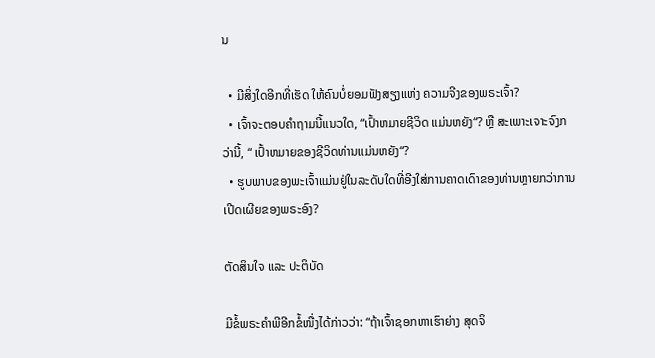ນ

  • ມີສິ່ງໃດອີກທີ່ເຮັດ ໃຫ້ຄົນບໍ່ຍອມຟັງສຽງແຫ່ງ ຄວາມຈີງຂອງພຣະເຈົ້າ?
  • ເຈົ້າຈະຕອບຄຳຖາມນີ້ແນວໃດ, “ເປົ້າຫມາຍຊີວິດ ແມ່ນຫຍັງ“? ຫຼື ສະເພາະເຈາະຈົງກວ່ານີ້, “ ເປົ້າຫມາຍຂອງຊີວິດທ່ານແມ່ນຫຍັງ“?
  • ຮູບພາບຂອງພະເຈົ້າແມ່ນຢູ່ໃນລະດັບໃດທີ່ອີງໃສ່ການຄາດເດົາຂອງທ່ານຫຼາຍກວ່າການເປີດເຜີຍຂອງພຣະອົງ?

ຕັດສິນໃຈ ແລະ ປະຕິບັດ

ມີຂໍ້ພຣະຄຳພີອີກຂໍ້ໜື່ງໄດ້ກ່າວວ່າ: “ຖ້າເຈົ້າຊອກຫາເຮົາຍ່າງ ສຸດຈິ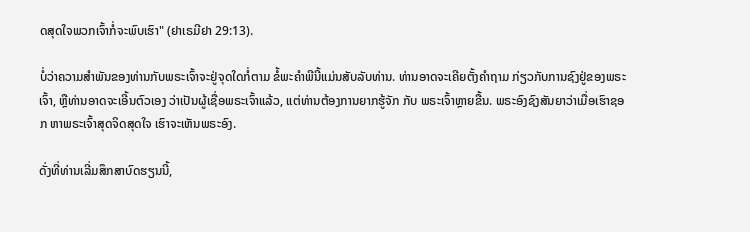ດສຸດໃຈພວກເຈົ້າກໍ່ຈະພົບເຮົາ" (ຢາເຣມີຢາ 29:13).

ບໍ່ວ່າຄວາມສໍາພັນຂອງທ່ານກັບພຣະເຈົ້າຈະຢູ່ຈຸດໃດກໍ່ຕາມ ຂໍ້ພະຄໍາພີນີ້ແມ່ນສັບລັບທ່ານ. ທ່ານອາດຈະເຄີຍຕັ້ງຄຳຖາມ ກ່ຽວກັບການຊົງຢູ່ຂອງພຣະເຈົ້າ, ຫຼືທ່ານອາດຈະເອີ້ນຕົວເອງ ວ່າເປັນຜູ້ເຊື່ອພຣະເຈົ້າແລ້ວ, ແຕ່ທ່ານຕ້ອງການຍາກຮູ້ຈັກ ກັບ ພຣະເຈົ້າຫຼາຍຂື້ນ. ພຣະອົງຊົງສັນຍາວ່າເມື່ອເຮົາຊອກ ຫາພຣະເຈົ້າສຸດຈິດສຸດໃຈ ເຮົາຈະເຫັນພຣະອົງ.

ດັ່ງທີ່ທ່ານເລີ່ມສຶກສາບົດຮຽນນີ້,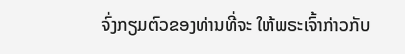ຈົ່ງກຽມຕົວຂອງທ່ານທີ່ຈະ ໃຫ້ພຣະເຈົ້າກ່າວກັບ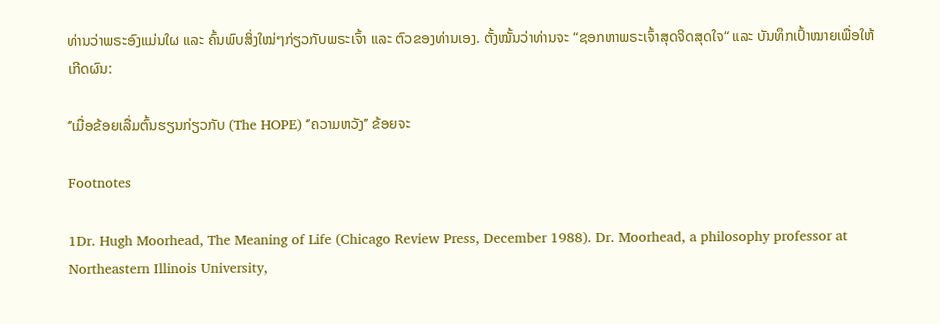ທ່ານວ່າພຣະອົງແມ່ນໃຜ ແລະ ຄົ້ນພົບສິ່ງໃໝ່ໆກ່ຽວກັບພຣະເຈົ້າ ແລະ ຕົວຂອງທ່ານເອງ. ຕັ້ງໝັ້ນວ່າທ່ານຈະ “ຊອກຫາພຣະເຈົ້າສຸດຈິດສຸດໃຈ“ ແລະ ບັນທຶກເປົ້າໝາຍເພື່ອໃຫ້ເກີດຜົນ:

‘’ເມື່ອຂ້ອຍເລື່ມຕົ້ນຮຽນກ່ຽວກັບ (The HOPE) ‘’ຄວາມຫວັງ’’ ຂ້ອຍຈະ

Footnotes

1Dr. Hugh Moorhead, The Meaning of Life (Chicago Review Press, December 1988). Dr. Moorhead, a philosophy professor at Northeastern Illinois University,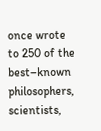once wrote to 250 of the best–known philosophers, scientists,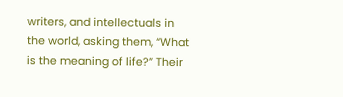writers, and intellectuals in the world, asking them, “What is the meaning of life?” Their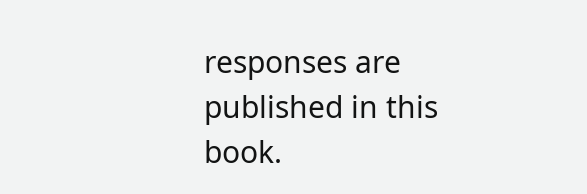responses are published in this book.